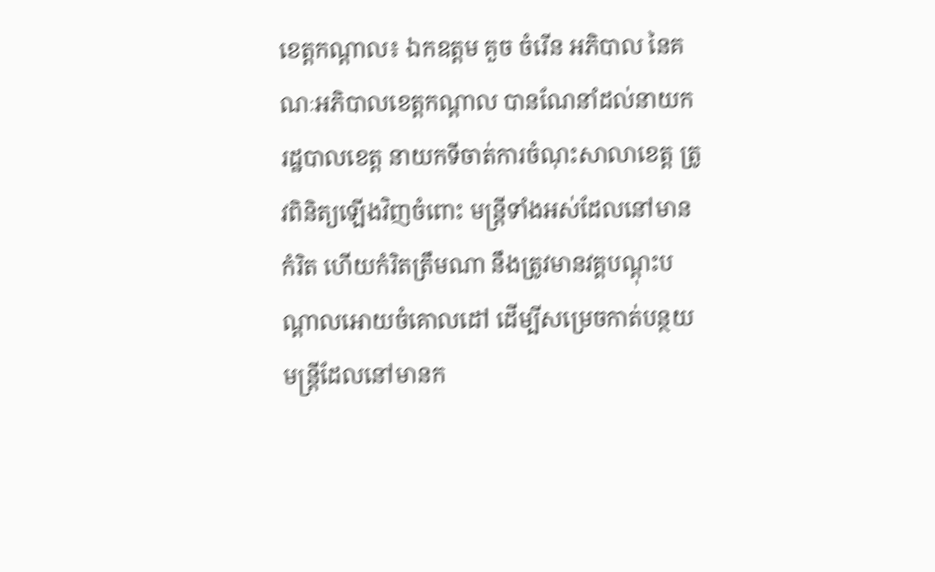ខេត្តកណ្ដាល៖ ឯកឧត្ដម គួច ចំរើន អភិបាល នៃគណៈអភិបាលខេត្តកណ្ដាល បានណែនាំដល់នាយករដ្ឋបាលខេត្ត នាយកទីចាត់ការចំណុះសាលាខេត្ត ត្រូវពិនិត្យឡើងវិញចំពោះ មន្ត្រីទាំងអស់ដែលនៅមានកំរិត ហើយកំរិតត្រឹមណា នឹងត្រូវមានវគ្គបណ្ដុះបណ្ដាលអោយចំគោលដៅ ដើម្បីសម្រេចកាត់បន្ថយមន្ត្រីដែលនៅមានក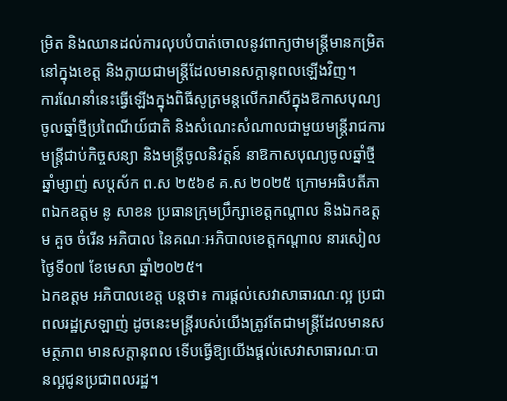ម្រិត និងឈានដល់ការលុបបំបាត់ចោលនូវពាក្យថាមន្ត្រីមានកម្រិតនៅក្នុងខេត្ត និងក្លាយជាមន្ត្រីដែលមានសក្ដានុពលឡើងវិញ។
ការណែនាំនេះធ្វើឡើងក្នុងពិធីសូត្រមន្តលើករាសីក្នុងឱកាសបុណ្យចូលឆ្នាំថ្មីប្រពៃណីយ៍ជាតិ និងសំណេះសំណាលជាមួយមន្ត្រីរាជការ មន្ត្រីជាប់កិច្ចសន្យា និងមន្ត្រីចូលនិវត្តន៍ នាឱកាសបុណ្យចូលឆ្នាំថ្មី ឆ្នាំម្សាញ់ សប្តស័ក ព.ស ២៥៦៩ គ.ស ២០២៥ ក្រោមអធិបតីភាពឯកឧត្ដម នូ សាខន ប្រធានក្រុមប្រឹក្សាខេត្តកណ្តាល និងឯកឧត្ដម គួច ចំរើន អភិបាល នៃគណៈអភិបាលខេត្តកណ្ដាល នារសៀលថ្ងៃទី០៧ ខែមេសា ឆ្នាំ២០២៥។
ឯកឧត្ដម អភិបាលខេត្ត បន្តថា៖ ការផ្ដល់សេវាសាធារណៈល្អ ប្រជាពលរដ្ឋស្រឡាញ់ ដូចនេះមន្ត្រីរបស់យើងត្រូវតែជាមន្ត្រីដែលមានសមត្ថភាព មានសក្ដានុពល ទើបធ្វើឱ្យយើងផ្ដល់សេវាសាធារណៈបានល្អជូនប្រជាពលរដ្ឋ។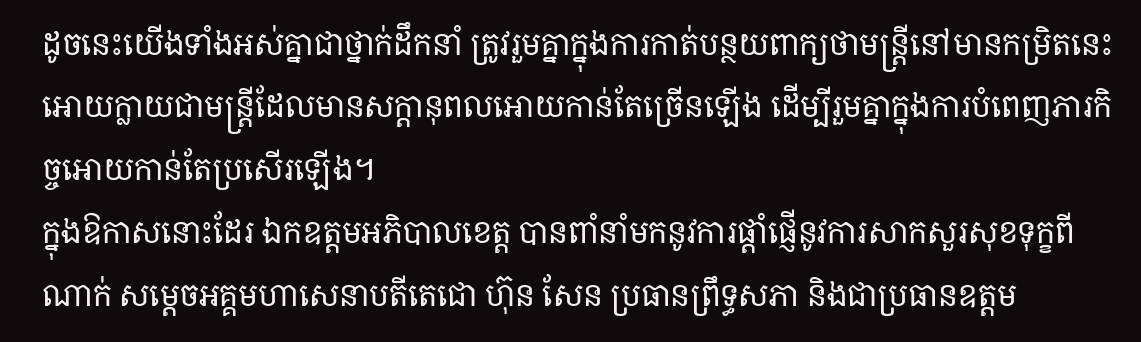ដូចនេះយើងទាំងអស់គ្នាជាថ្នាក់ដឹកនាំ ត្រូវរួមគ្នាក្នុងការកាត់បន្ថយពាក្យថាមន្ត្រីនៅមានកម្រិតនេះអោយក្លាយជាមន្ត្រីដែលមានសក្ដានុពលអោយកាន់តែច្រើនឡើង ដើម្បីរួមគ្នាក្នុងការបំពេញភារកិច្ចអោយកាន់តែប្រសើរឡើង។
ក្នុងឱកាសនោះដែរ ឯកឧត្តមអភិបាលខេត្ត បានពាំនាំមកនូវការផ្ដាំផ្ញើនូវការសាកសួរសុខទុក្ខពីណាក់ សម្ដេចអគ្គមហាសេនាបតីតេជោ ហ៊ុន សែន ប្រធានព្រឹទ្ធសភា និងជាប្រធានឧត្ដម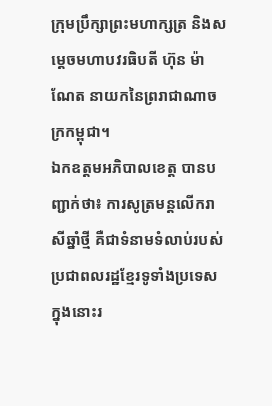ក្រុមប្រឹក្សាព្រះមហាក្សត្រ និងសម្ដេចមហាបវរធិបតី ហ៊ុន ម៉ាណែត នាយកនៃព្ររាជាណាចក្រកម្ពុជា។
ឯកឧត្តមអភិបាលខេត្ត បានបញ្ជាក់ថា៖ ការសូត្រមន្តលើករាសីឆ្នាំថ្មី គឺជាទំនាមទំលាប់របស់ប្រជាពលរដ្ឋខ្មែរទូទាំងប្រទេស ក្នុងនោះរ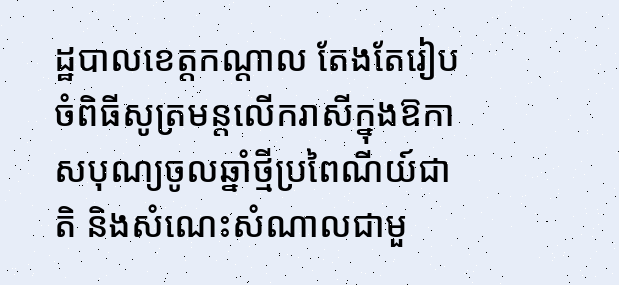ដ្ឋបាលខេត្តកណ្ដាល តែងតែរៀបចំពិធីសូត្រមន្តលើករាសីក្នុងឱកាសបុណ្យចូលឆ្នាំថ្មីប្រពៃណីយ៍ជាតិ និងសំណេះសំណាលជាមួ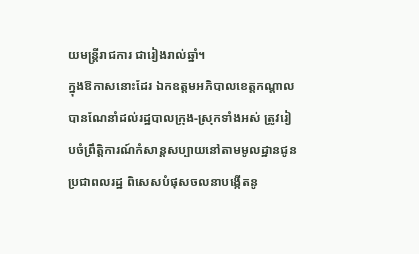យមន្ត្រីរាជការ ជារៀងរាល់ឆ្នាំ។
ក្នុងឱកាសនោះដែរ ឯកឧត្តមអភិបាលខេត្តកណ្ដាល បានណែនាំដល់រដ្ឋបាលក្រុង-ស្រុកទាំងអស់ ត្រូវរៀបចំព្រឹត្តិការណ៍កំសាន្តសប្បាយនៅតាមមូលដ្ឋានជូនប្រជាពលរដ្ឋ ពិសេសបំផុសចលនាបង្កើតនូ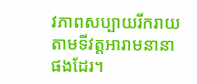វភាពសប្បាយរីករាយ តាមទីវត្តអារាមនានាផងដែរ។